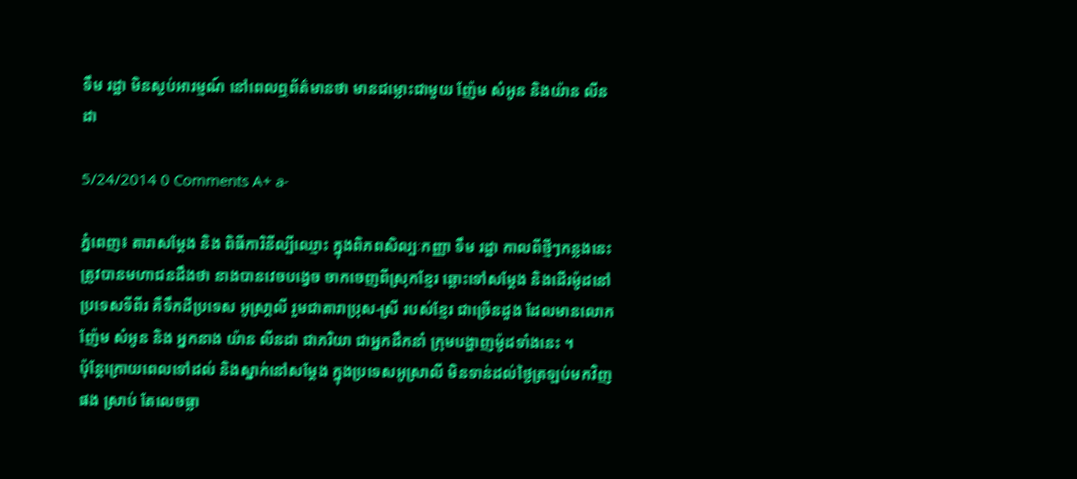ទឹម រដ្ឋា មិនស្ងប់អារម្មណ៍ នៅពេលឮព័ត៌មានថា មានជម្លោះជាមួយ ញ៉ែម សំអូន និងយ៉ាន លីនដា

5/24/2014 0 Comments A+ a-

ភ្នំពេញ៖ តារាសម្តែង និង ពិធីការិនីល្បីឈ្មោះ ក្នុងពិភពសិល្បៈកញ្ញា ទឹម រដ្ឋា កាលពីថ្មីៗកន្លងនេះ ត្រូវបានមហាជនដឹងថា នាងបានវេចបង្វេច ចាកចេញពីស្រុកខ្មែរ ឆ្ពោះទៅសម្តែង និងដើរម៉ូដនៅប្រទេសទីពីរ គឺទឹកដីប្រទេស អូស្រា្តលី រួមជាតារាប្រុស-ស្រី របស់ខ្មែរ ជាច្រើនដួង ដែលមានលោក ញ៉ែម សំអូន និង អ្នកនាង យ៉ាន លីនដា ជាភរិយា ជាអ្នកដឹកនាំ ក្រុមបង្ហាញម៉ូដទាំងនេះ ។
ប៉ុន្តែក្រោយពេលទៅដល់ និងស្នាក់នៅសម្តែង ក្នុងប្រទេសអូស្រាលី មិនទាន់ដល់ថ្ងៃត្រឡប់មកវិញផង ស្រាប់ តែលេចធ្លា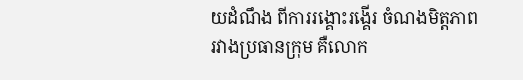យដំណឹង ពីការរង្គោះរង្គើរ ចំណងមិត្តភាព រវាងប្រធានក្រុម គឺលោក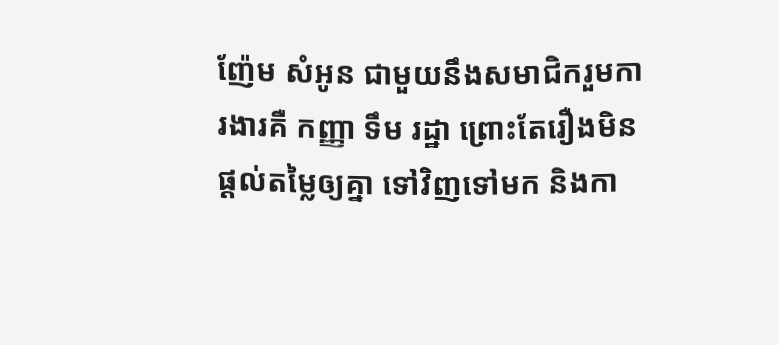ញ៉ែម សំអូន ជាមួយនឹងសមាជិករួមការងារគឺ កញ្ញា ទឹម រដ្ឋា ព្រោះតែរឿងមិនផ្តល់តម្លៃឲ្យគ្នា ទៅវិញទៅមក និងកា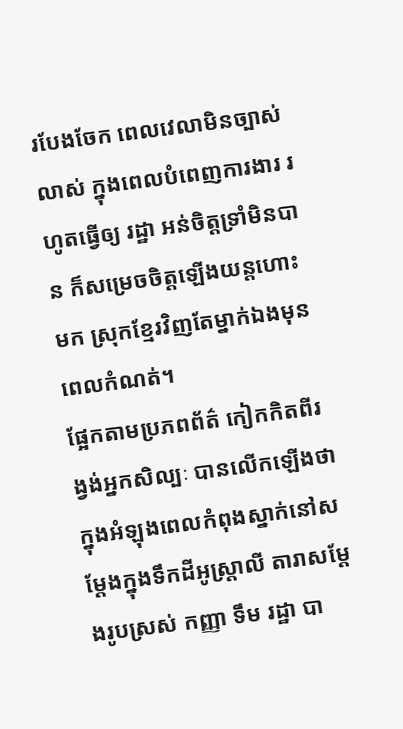របែងចែក ពេលវេលាមិនច្បាស់លាស់ ក្នុងពេលបំពេញការងារ រហូតធ្វើឲ្យ រដ្ឋា អន់ចិត្តទ្រាំមិនបាន ក៏សម្រេចចិត្តឡើងយន្តហោះមក ស្រុកខ្មែរវិញតែម្នាក់ឯងមុនពេលកំណត់។
ផ្អែកតាមប្រភពព័ត៌ កៀកកិតពីរង្វង់អ្នកសិល្បៈ បានលើកឡើងថា ក្នុងអំឡុងពេលកំពុងស្នាក់នៅសម្តែងក្នុងទឹកដីអូស្ត្រាលី តារាសម្តែងរូបស្រស់ កញ្ញា ទឹម រដ្ឋា បា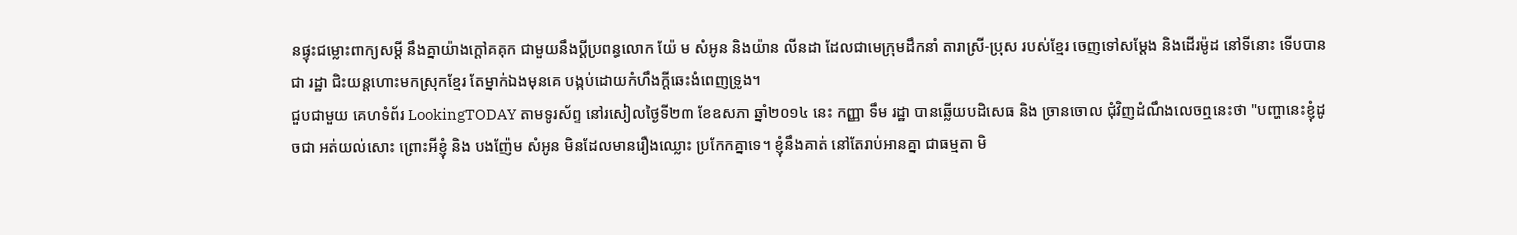នផ្ទុះជម្លោះពាក្យសម្តី នឹងគ្នាយ៉ាងក្តៅគគុក ជាមួយនឹងប្តីប្រពន្ធលោក យ៉ែ ម សំអូន និងយ៉ាន លីនដា ដែលជាមេក្រុមដឹកនាំ តារាស្រី-ប្រុស របស់ខ្មែរ ចេញទៅសម្តែង និងដើរម៉ូដ នៅទីនោះ ទើបបានជា រដ្ឋា ជិះយន្តហោះមកស្រុកខ្មែរ តែម្នាក់ឯងមុនគេ បង្កប់ដោយកំហឹងក្ដីឆេះងំពេញទ្រូង។
ជួបជាមួយ គេហទំព័រ LookingTODAY តាមទូរស័ព្ទ នៅរសៀលថ្ងៃទី២៣ ខែឧសភា ឆ្នាំ២០១៤ នេះ កញ្ញា ទឹម រដ្ឋា បានឆ្លើយបដិសេធ និង ច្រានចោល ជុំវិញដំណឹងលេចឮនេះថា "បញ្ហានេះខ្ញុំដូចជា អត់យល់សោះ ព្រោះអីខ្ញុំ និង បងញ៉ែម សំអូន មិនដែលមានរឿងឈ្លោះ ប្រកែកគ្នាទេ។ ខ្ញុំនឹងគាត់ នៅតែរាប់អានគ្នា ជាធម្មតា មិ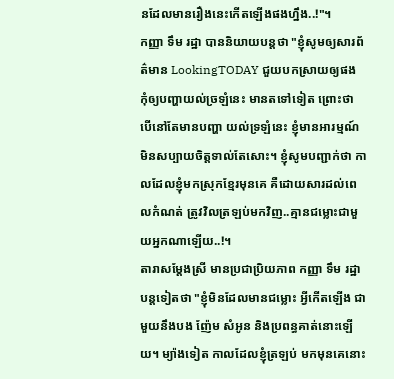នដែលមានរឿងនេះកើតឡើងផងហ្នឹង..!"។
កញ្ញា ទឹម រដ្ឋា បាននិយាយបន្តថា "ខ្ញុំសូមឲ្យសារព័ត៌មាន LookingTODAY ជួយបកស្រាយឲ្យផង កុំឲ្យបញ្ហាយល់ច្រឡំនេះ មានតទៅទៀត ព្រោះថា បើនៅតែមានបញ្ហា យល់ទ្រឡំនេះ ខ្ញុំមានអារម្មណ៍ មិនសប្បាយចិត្តទាល់តែសោះ។ ខ្ញុំសូមបញ្ជាក់ថា កាលដែលខ្ញុំមកស្រុកខ្មែរមុនគេ គឺដោយសារដល់ពេលកំណត់ ត្រូវវិលត្រឡប់មកវិញ..គ្មានជម្លោះជាមួយអ្នកណាឡើយ..!។
តារាសម្តែងស្រី មានប្រជាប្រិយភាព កញ្ញា ទឹម រដ្ឋា បន្តទៀតថា "ខ្ញុំមិនដែលមានជម្លោះ អ្វីកើតឡើង ជាមួយនឹងបង ញ៉ែម សំអូន និងប្រពន្ធគាត់នោះឡើយ។ ម្យ៉ាងទៀត កាលដែលខ្ញុំត្រឡប់ មកមុនគេនោះ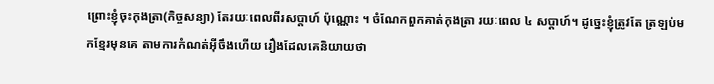ព្រោះខ្ញុំចុះកុងត្រា(កិច្ចសន្យា) តែរយៈពេលពីរសប្តាហ៍ ប៉ុណ្ណោះ ។ ចំណែកពួកគាត់កុងត្រា រយៈពេល ៤ សប្តាហ៍។ ដូច្នេះខ្ញុំត្រូវតែ ត្រឡប់មកខ្មែរមុនគេ តាមការកំណត់អ៊ីចឹងហើយ រឿងដែលគេនិយាយថា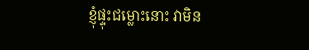ខ្ញុំផ្ទុះជម្លោះនោះ វាមិន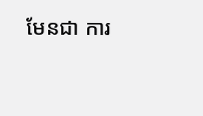មែនជា ការ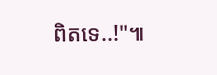ពិតទេ..!"៕